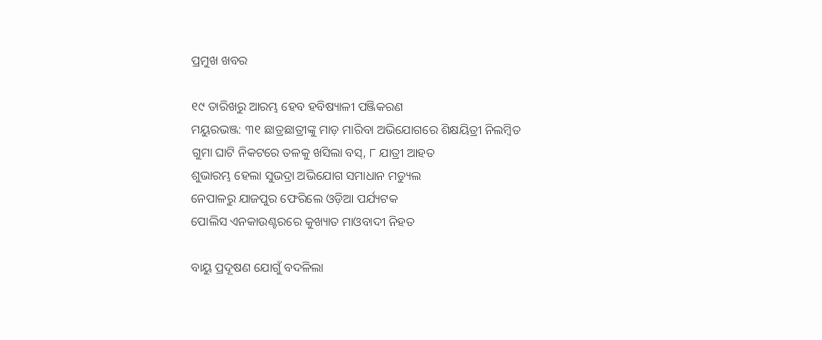ପ୍ରମୁଖ ଖବର

୧୯ ତାରିଖରୁ ଆରମ୍ଭ ହେବ ହବିଷ୍ୟାଳୀ ପଞ୍ଜିକରଣ
ମୟୁରଭଞ୍ଜ: ୩୧ ଛାତ୍ରଛାତ୍ରୀଙ୍କୁ ମାଡ଼ ମାରିବା ଅଭିଯୋଗରେ ଶିକ୍ଷୟିତ୍ରୀ ନିଲମ୍ବିତ
ଗୁମା ଘାଟି ନିକଟରେ ତଳକୁ ଖସିଲା ବସ୍, ୮ ଯାତ୍ରୀ ଆହତ
ଶୁଭାରମ୍ଭ ହେଲା ସୁଭଦ୍ରା ଅଭିଯୋଗ ସମାଧାନ ମଡ୍ୟୁଲ
ନେପାଳରୁ ଯାଜପୁର ଫେରିଲେ ଓଡ଼ିଆ ପର୍ଯ୍ୟଟକ
ପୋଲିସ ଏନକାଉଣ୍ଟରରେ କୁଖ୍ୟାତ ମାଓବାଦୀ ନିହତ

ବାୟୁ ପ୍ରଦୂଷଣ ଯୋଗୁଁ ବଦଳିଲା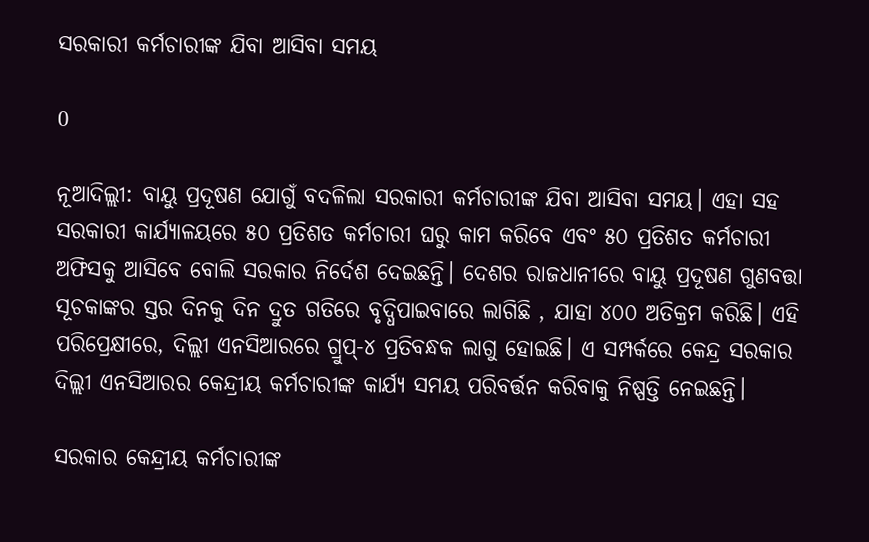ସରକାରୀ କର୍ମଚାରୀଙ୍କ ଯିବା ଆସିବା ସମୟ

0

ନୂଆଦିଲ୍ଲୀ: ବାୟୁ ପ୍ରଦୂଷଣ ଯୋଗୁଁ ବଦଳିଲା ସରକାରୀ କର୍ମଚାରୀଙ୍କ ଯିବା ଆସିବା ସମୟ। ଏହା ସହ ସରକାରୀ କାର୍ଯ୍ୟାଳୟରେ ୫୦ ପ୍ରତିଶତ କର୍ମଚାରୀ ଘରୁ କାମ କରିବେ ଏବଂ ୫୦ ପ୍ରତିଶତ କର୍ମଚାରୀ ଅଫିସକୁ ଆସିବେ ବୋଲି ସରକାର ନିର୍ଦେଶ ଦେଇଛନ୍ତି। ଦେଶର ରାଜଧାନୀରେ ବାୟୁ ପ୍ରଦୂଷଣ ଗୁଣବତ୍ତା ସୂଚକାଙ୍କର ସ୍ତର ଦିନକୁ ଦିନ ଦ୍ରୁତ ଗତିରେ ବୃଦ୍ଧିପାଇବାରେ ଲାଗିଛି , ଯାହା ୪୦୦ ଅତିକ୍ରମ କରିଛି। ଏହି ପରିପ୍ରେକ୍ଷୀରେ, ଦିଲ୍ଲୀ ଏନସିଆରରେ ଗ୍ରୁପ୍-୪ ପ୍ରତିବନ୍ଧକ ଲାଗୁ ହୋଇଛି। ଏ ସମ୍ପର୍କରେ କେନ୍ଦ୍ର ସରକାର ଦିଲ୍ଲୀ ଏନସିଆରର କେନ୍ଦ୍ରୀୟ କର୍ମଚାରୀଙ୍କ କାର୍ଯ୍ୟ ସମୟ ପରିବର୍ତ୍ତନ କରିବାକୁ ନିଷ୍ପତ୍ତି ନେଇଛନ୍ତି।

ସରକାର କେନ୍ଦ୍ରୀୟ କର୍ମଚାରୀଙ୍କ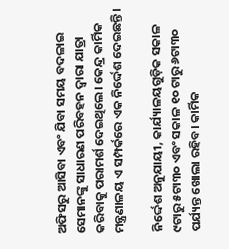ଅଫିସରୁ ଆସିବା ଏବଂ ଯିବା ସମୟ ବଦଳାଇ ସେମାନଙ୍କୁ ସାଧାରଣ ପରିବହନ ଦ୍ୱାରା ଯାତ୍ରା କରିବାକୁ ପରାମର୍ଶ ଦେଇଥିଲେ। କେନ୍ଦ୍ର କାର୍ମିକ ମନ୍ତ୍ରଣାଳୟ ଏ ସମ୍ପର୍କରେ ଏକ ନିର୍ଦ୍ଦେଶ ଦେଇଛନ୍ତି।

ନିର୍ଦ୍ଦେଶ ଅନୁଯାୟୀ, କାର୍ଯ୍ୟାଳୟଗୁଡ଼ିକ ସକାଳ ୯ଟାରୁ ୫ଟା୩୦ ଏବଂ ସକାଳ ୧୦ ଟାରୁ ୬ଟା୩୦ ପର୍ଯ୍ୟନ୍ତ ଖୋଲା ରହିବ। କାର୍ମିକ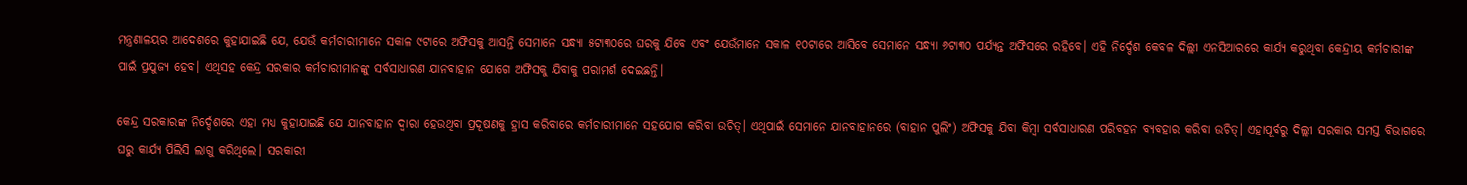ମନ୍ତ୍ରଣାଳୟର ଆଦେଶରେ କୁହାଯାଇଛି ଯେ, ଯେଉଁ କର୍ମଚାରୀମାନେ ସକାଳ ୯ଟାରେ ଅଫିସକୁ ଆସନ୍ତି ସେମାନେ ସନ୍ଧ୍ୟା ୫ଟା୩୦ରେ ଘରକୁ ଯିବେ ଏବଂ ଯେଉଁମାନେ ସକାଳ ୧୦ଟାରେ ଆସିବେ ସେମାନେ ସନ୍ଧ୍ୟା ୬ଟା୩୦ ପର୍ଯ୍ୟନ୍ତ ଅଫିସରେ ରହିବେ। ଏହି ନିର୍ଦ୍ଦେଶ କେବଳ ଦିଲ୍ଲୀ ଏନସିଆରରେ କାର୍ଯ୍ୟ କରୁଥିବା କେନ୍ଦ୍ରୀୟ କର୍ମଚାରୀଙ୍କ ପାଇଁ ପ୍ରଯୁଜ୍ୟ ହେବ। ଏଥିସହ କେନ୍ଦ୍ର ସରକାର କର୍ମଚାରୀମାନଙ୍କୁ ସର୍ବସାଧାରଣ ଯାନବାହାନ ଯୋଗେ ଅଫିସକୁ ଯିବାକୁ ପରାମର୍ଶ ଦେଇଛନ୍ତି।

କେନ୍ଦ୍ର ସରକାରଙ୍କ ନିର୍ଦ୍ଦେଶରେ ଏହା ମଧ୍ୟ କୁହାଯାଇଛି ଯେ ଯାନବାହାନ ଦ୍ୱାରା ହେଉଥିବା ପ୍ରଦୂଷଣକୁ ହ୍ରାସ କରିବାରେ କର୍ମଚାରୀମାନେ ସହଯୋଗ କରିବା ଉଚିତ୍। ଏଥିପାଇଁ ସେମାନେ ଯାନବାହାନରେ (ବାହାନ ପୁଲିଂ) ଅଫିସକୁ ଯିବା କିମ୍ବା ସର୍ବସାଧାରଣ ପରିବହନ ବ୍ୟବହାର କରିବା ଉଚିତ୍। ଏହାପୂର୍ବରୁ ଦିଲ୍ଲୀ ସରକାର ସମସ୍ତ ବିଭାଗରେ ଘରୁ କାର୍ଯ୍ୟ ପିଲିସି ଲାଗୁ କରିଥିଲେ। ସରକାରୀ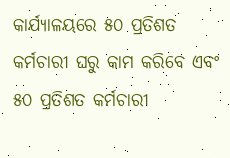କାର୍ଯ୍ୟାଳୟରେ ୫୦ ପ୍ରତିଶତ କର୍ମଚାରୀ ଘରୁ କାମ କରିବେ ଏବଂ ୫୦ ପ୍ରତିଶତ କର୍ମଚାରୀ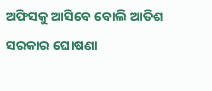ଅଫିସକୁ ଆସିବେ ବୋଲି ଆତିଶ ସରକାର ଘୋଷଣା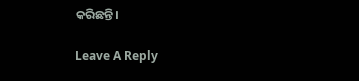କରିଛନ୍ତି।

Leave A Reply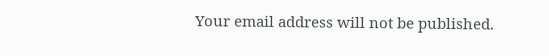Your email address will not be published.